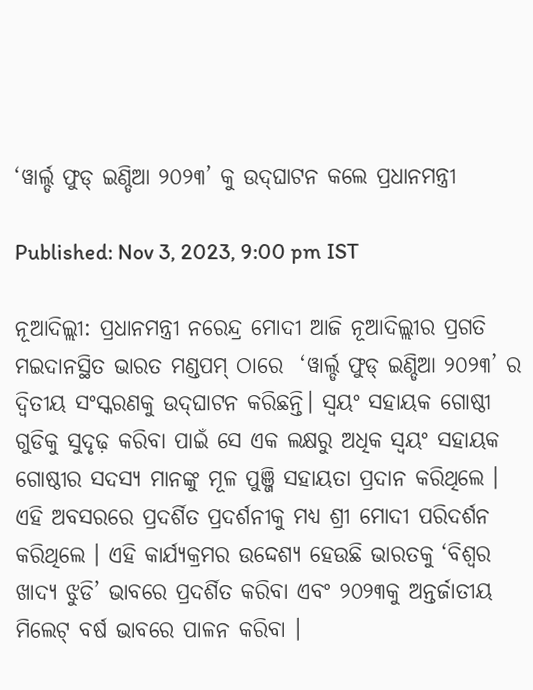‘ୱାର୍ଲ୍ଡ ଫୁଡ୍ ଇଣ୍ଡିଆ ୨୦୨୩’ କୁ ଉଦ୍‌ଘାଟନ କଲେ ପ୍ରଧାନମନ୍ତ୍ରୀ

Published: Nov 3, 2023, 9:00 pm IST

ନୂଆଦିଲ୍ଲୀ: ପ୍ରଧାନମନ୍ତ୍ରୀ ନରେନ୍ଦ୍ର ମୋଦୀ ଆଜି ନୂଆଦିଲ୍ଲୀର ପ୍ରଗତି ମଇଦାନସ୍ଥିତ ଭାରତ ମଣ୍ଡପମ୍ ଠାରେ  ‘ୱାର୍ଲ୍ଡ ଫୁଡ୍ ଇଣ୍ଡିଆ ୨୦୨୩’ ର ଦ୍ୱିତୀୟ ସଂସ୍କରଣକୁ ଉଦ୍‌ଘାଟନ କରିଛନ୍ତି। ସ୍ୱୟଂ ସହାୟକ ଗୋଷ୍ଠୀ ଗୁଡିକୁ ସୁଦୃଢ଼ କରିବା ପାଇଁ ସେ ଏକ ଲକ୍ଷରୁ ଅଧିକ ସ୍ୱୟଂ ସହାୟକ ଗୋଷ୍ଠୀର ସଦସ୍ୟ ମାନଙ୍କୁ ମୂଳ ପୁଞ୍ଜି ସହାୟତା ପ୍ରଦାନ କରିଥିଲେ । ଏହି ଅବସରରେ ପ୍ରଦର୍ଶିତ ପ୍ରଦର୍ଶନୀକୁ ମଧ୍ୟ ଶ୍ରୀ ମୋଦୀ ପରିଦର୍ଶନ କରିଥିଲେ । ଏହି କାର୍ଯ୍ୟକ୍ରମର ଉଦ୍ଦେଶ୍ୟ ହେଉଛି ଭାରତକୁ ‘ବିଶ୍ୱର ଖାଦ୍ୟ ଝୁଡି’ ଭାବରେ ପ୍ରଦର୍ଶିତ କରିବା ଏବଂ ୨୦୨୩କୁ ଅନ୍ତର୍ଜାତୀୟ ମିଲେଟ୍ ବର୍ଷ ଭାବରେ ପାଳନ କରିବା ।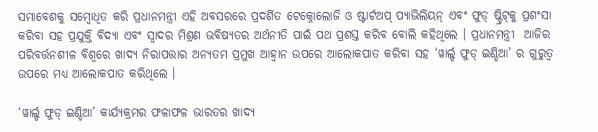ସମାବେଶକୁ ସମ୍ବୋଧିତ କରି ପ୍ରଧାନମନ୍ତ୍ରୀ ଏହି ଅବସରରେ ପ୍ରଦର୍ଶିତ ଟେକ୍ନୋଲୋଜି ଓ ଷ୍ଟାର୍ଟଅପ୍ ପ୍ୟାଭିଲିୟନ୍ ଏବଂ ଫୁଡ୍ ଷ୍ଟ୍ରିଟ୍‌କୁ ପ୍ରଶଂସା କରିବା ସହ ପ୍ରଯୁକ୍ତି ବିଦ୍ୟା ଏବଂ ସ୍ୱାଦର ମିଶ୍ରଣ ଭବିଷ୍ୟତର ଅର୍ଥନୀତି ପାଇଁ ପଥ ପ୍ରଶସ୍ତ କରିବ ବୋଲି କହିଥିଲେ । ପ୍ରଧାନମନ୍ତ୍ରୀ  ଆଜିର ପରିବର୍ତ୍ତନଶୀଳ ବିଶ୍ୱରେ ଖାଦ୍ୟ ନିରାପତ୍ତାର ଅନ୍ୟତମ ପ୍ରମୁଖ ଆହ୍ୱାନ ଉପରେ ଆଲୋକପାତ କରିବା ସହ ‘ୱାର୍ଲ୍ଡ ଫୁଡ୍ ଇଣ୍ଡିଆ’ ର ଗୁରୁତ୍ୱ ଉପରେ ମଧ୍ୟ ଆଲୋକପାତ କରିଥିଲେ ।

‘ୱାର୍ଲ୍ଡ ଫୁଡ୍ ଇଣ୍ଡିଆ’ କାର୍ଯ୍ୟକ୍ରମର ଫଳାଫଳ ଭାରତର ଖାଦ୍ୟ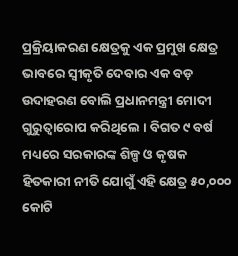ପ୍ରକ୍ରିୟାକରଣ କ୍ଷେତ୍ରକୁ ଏକ ପ୍ରମୁଖ କ୍ଷେତ୍ର ଭାବରେ ସ୍ୱୀକୃତି ଦେବାର ଏକ ବଡ଼ ଉଦାହରଣ ବୋଲି ପ୍ରଧାନମନ୍ତ୍ରୀ ମୋଦୀ ଗୁରୁତ୍ୱାରୋପ କରିଥିଲେ । ବିଗତ ୯ ବର୍ଷ ମଧ୍ୟରେ ସରକାରଙ୍କ ଶିଳ୍ପ ଓ କୃଷକ ହିତକାରୀ ନୀତି ଯୋଗୁଁ ଏହି କ୍ଷେତ୍ର ୫୦,୦୦୦ କୋଟି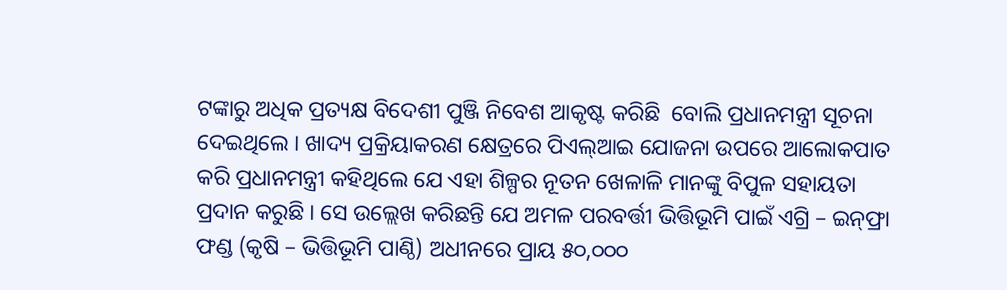ଟଙ୍କାରୁ ଅଧିକ ପ୍ରତ୍ୟକ୍ଷ ବିଦେଶୀ ପୁଞ୍ଜି ନିବେଶ ଆକୃଷ୍ଟ କରିଛି  ବୋଲି ପ୍ରଧାନମନ୍ତ୍ରୀ ସୂଚନା ଦେଇଥିଲେ । ଖାଦ୍ୟ ପ୍ରକ୍ରିୟାକରଣ କ୍ଷେତ୍ରରେ ପିଏଲ୍‌ଆଇ ଯୋଜନା ଉପରେ ଆଲୋକପାତ କରି ପ୍ରଧାନମନ୍ତ୍ରୀ କହିଥିଲେ ଯେ ଏହା ଶିଳ୍ପର ନୂତନ ଖେଳାଳି ମାନଙ୍କୁ ବିପୁଳ ସହାୟତା ପ୍ରଦାନ କରୁଛି । ସେ ଉଲ୍ଲେଖ କରିଛନ୍ତି ଯେ ଅମଳ ପରବର୍ତ୍ତୀ ଭିତ୍ତିଭୂମି ପାଇଁ ଏଗ୍ରି – ଇନ୍‌ଫ୍ରା ଫଣ୍ଡ (କୃଷି – ଭିତ୍ତିଭୂମି ପାଣ୍ଠି) ଅଧୀନରେ ପ୍ରାୟ ୫୦,୦୦୦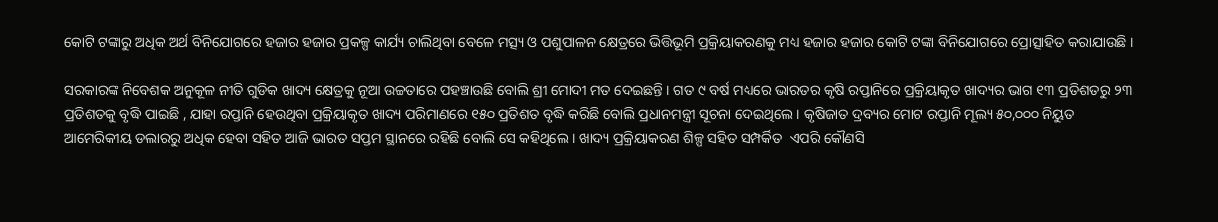କୋଟି ଟଙ୍କାରୁ ଅଧିକ ଅର୍ଥ ବିନିଯୋଗରେ ହଜାର ହଜାର ପ୍ରକଳ୍ପ କାର୍ଯ୍ୟ ଚାଲିଥିବା ବେଳେ ମତ୍ସ୍ୟ ଓ ପଶୁପାଳନ କ୍ଷେତ୍ରରେ ଭିତ୍ତିଭୂମି ପ୍ରକ୍ରିୟାକରଣକୁ ମଧ୍ୟ ହଜାର ହଜାର କୋଟି ଟଙ୍କା ବିନିଯୋଗରେ ପ୍ରୋତ୍ସାହିତ କରାଯାଉଛି ।

ସରକାରଙ୍କ ନିବେଶକ ଅନୁକୂଳ ନୀତି ଗୁଡିକ ଖାଦ୍ୟ କ୍ଷେତ୍ରକୁ ନୂଆ ଉଚ୍ଚତାରେ ପହଞ୍ଚାଉଛି ବୋଲି ଶ୍ରୀ ମୋଦୀ ମତ ଦେଇଛନ୍ତି । ଗତ ୯ ବର୍ଷ ମଧ୍ୟରେ ଭାରତର କୃଷି ରପ୍ତାନିରେ ପ୍ରକ୍ରିୟାକୃତ ଖାଦ୍ୟର ଭାଗ ୧୩ ପ୍ରତିଶତରୁ ୨୩ ପ୍ରତିଶତକୁ ବୃଦ୍ଧି ପାଇଛି , ଯାହା ରପ୍ତାନି ହେଉଥିବା ପ୍ରକ୍ରିୟାକୃତ ଖାଦ୍ୟ ପରିମାଣରେ ୧୫୦ ପ୍ରତିଶତ ବୃଦ୍ଧି କରିଛି ବୋଲି ପ୍ରଧାନମନ୍ତ୍ରୀ ସୂଚନା ଦେଇଥିଲେ । କୃଷିଜାତ ଦ୍ରବ୍ୟର ମୋଟ ରପ୍ତାନି ମୂଲ୍ୟ ୫୦,୦୦୦ ନିୟୁତ ଆମେରିକୀୟ ଡଲାରରୁ ଅଧିକ ହେବା ସହିତ ଆଜି ଭାରତ ସପ୍ତମ ସ୍ଥାନରେ ରହିଛି ବୋଲି ସେ କହିଥିଲେ । ଖାଦ୍ୟ ପ୍ରକ୍ରିୟାକରଣ ଶିଳ୍ପ ସହିତ ସମ୍ପର୍କିତ  ଏପରି କୌଣସି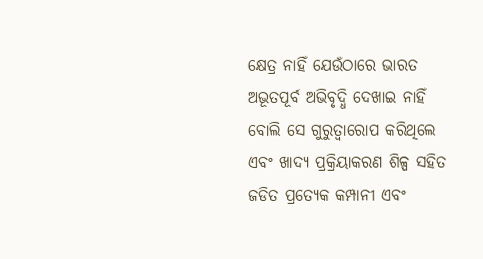କ୍ଷେତ୍ର ନାହିଁ ଯେଉଁଠାରେ ଭାରତ ଅଭୂତପୂର୍ବ ଅଭିବୃଦ୍ଧି ଦେଖାଇ ନାହିଁ ବୋଲି ସେ ଗୁରୁତ୍ୱାରୋପ କରିଥିଲେ ଏବଂ ଖାଦ୍ୟ ପ୍ରକ୍ରିୟାକରଣ ଶିଳ୍ପ ସହିତ ଜଡିତ ପ୍ରତ୍ୟେକ କମ୍ପାନୀ ଏବଂ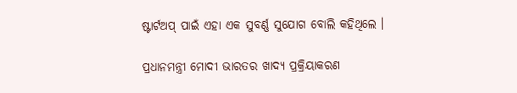ଷ୍ଟାର୍ଟଅପ୍ ପାଇଁ ଏହା ଏକ ସୁବର୍ଣ୍ଣ ସୁଯୋଗ ବୋଲି କହିଥିଲେ ।

ପ୍ରଧାନମନ୍ତ୍ରୀ ମୋଦୀ ଭାରତର ଖାଦ୍ୟ ପ୍ରକ୍ରିୟାକରଣ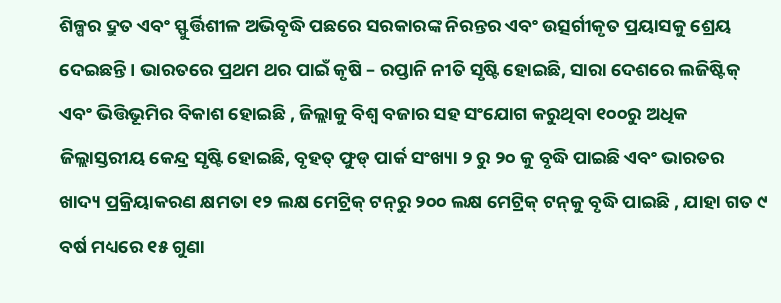ଶିଳ୍ପର ଦ୍ରୁତ ଏବଂ ସ୍ଫୁର୍ତ୍ତିଶୀଳ ଅଭିବୃଦ୍ଧି ପଛରେ ସରକାରଙ୍କ ନିରନ୍ତର ଏବଂ ଉତ୍ସର୍ଗୀକୃତ ପ୍ରୟାସକୁ ଶ୍ରେୟ ଦେଇଛନ୍ତି । ଭାରତରେ ପ୍ରଥମ ଥର ପାଇଁ କୃଷି – ରପ୍ତାନି ନୀତି ସୃଷ୍ଟି ହୋଇଛି, ସାରା ଦେଶରେ ଲଜିଷ୍ଟିକ୍ ଏବଂ ଭିତ୍ତିଭୂମିର ବିକାଶ ହୋଇଛି , ଜିଲ୍ଲାକୁ ବିଶ୍ୱ ବଜାର ସହ ସଂଯୋଗ କରୁଥିବା ୧୦୦ରୁ ଅଧିକ ଜିଲ୍ଲାସ୍ତରୀୟ କେନ୍ଦ୍ର ସୃଷ୍ଟି ହୋଇଛି, ବୃହତ୍ ଫୁଡ୍ ପାର୍କ ସଂଖ୍ୟା ୨ ରୁ ୨୦ କୁ ବୃଦ୍ଧି ପାଇଛି ଏବଂ ଭାରତର ଖାଦ୍ୟ ପ୍ରକ୍ରିୟାକରଣ କ୍ଷମତା ୧୨ ଲକ୍ଷ ମେଟ୍ରିକ୍ ଟନ୍‌ରୁ ୨୦୦ ଲକ୍ଷ ମେଟ୍ରିକ୍ ଟନ୍‌କୁ ବୃଦ୍ଧି ପାଇଛି , ଯାହା ଗତ ୯ ବର୍ଷ ମଧ୍ୟରେ ୧୫ ଗୁଣା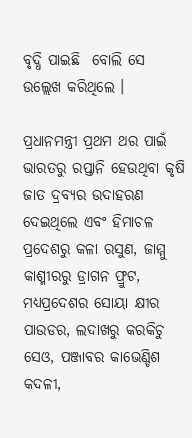ବୃଦ୍ଧି ପାଇଛି  ବୋଲି ସେ ଉଲ୍ଲେଖ କରିଥିଲେ ।

ପ୍ରଧାନମନ୍ତ୍ରୀ ପ୍ରଥମ ଥର ପାଇଁ ଭାରତରୁ ରପ୍ତାନି ହେଉଥିବା କୃଷି ଜାତ ଦ୍ରବ୍ୟର ଉଦାହରଣ ଦେଇଥିଲେ ଏବଂ ହିମାଚଳ ପ୍ରଦେଶରୁ କଳା ରସୁଣ, ଜାମ୍ମୁ କାଶ୍ମୀରରୁ ଡ୍ରାଗନ ଫ୍ରୁଟ, ମଧ୍ୟପ୍ରଦେଶର ସୋୟା କ୍ଷୀର ପାଉଡର, ଲଦାଖରୁ କରକିଚୁ ସେଓ, ପଞ୍ଜାବର କାଭେଣ୍ଡିଶ କଦଳୀ,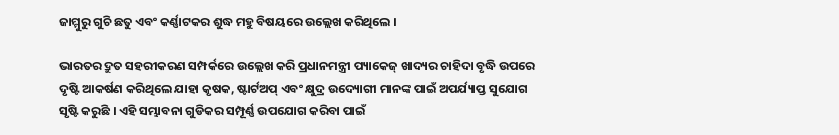ଜାମ୍ମୁରୁ ଗୁଚି ଛତୁ ଏବଂ କର୍ଣ୍ଣାଟକର ଶୁଦ୍ଧ ମହୁ ବିଷୟରେ ଉଲ୍ଲେଖ କରିଥିଲେ ।

ଭାରତର ଦ୍ରୁତ ସହରୀକରଣ ସମ୍ପର୍କରେ ଉଲ୍ଲେଖ କରି ପ୍ରଧାନମନ୍ତ୍ରୀ ପ୍ୟାକେଜ୍ ଖାଦ୍ୟର ଚାହିଦା ବୃଦ୍ଧି ଉପରେ ଦୃଷ୍ଟି ଆକର୍ଷଣ କରିଥିଲେ ଯାହା କୃଷକ, ଷ୍ଟାର୍ଟଅପ୍ ଏବଂ କ୍ଷୁଦ୍ର ଉଦ୍ୟୋଗୀ ମାନଙ୍କ ପାଇଁ ଅପର୍ଯ୍ୟାପ୍ତ ସୁଯୋଗ ସୃଷ୍ଟି କରୁଛି । ଏହି ସମ୍ଭାବନା ଗୁଡିକର ସମ୍ପୂର୍ଣ୍ଣ ଉପଯୋଗ କରିବା ପାଇଁ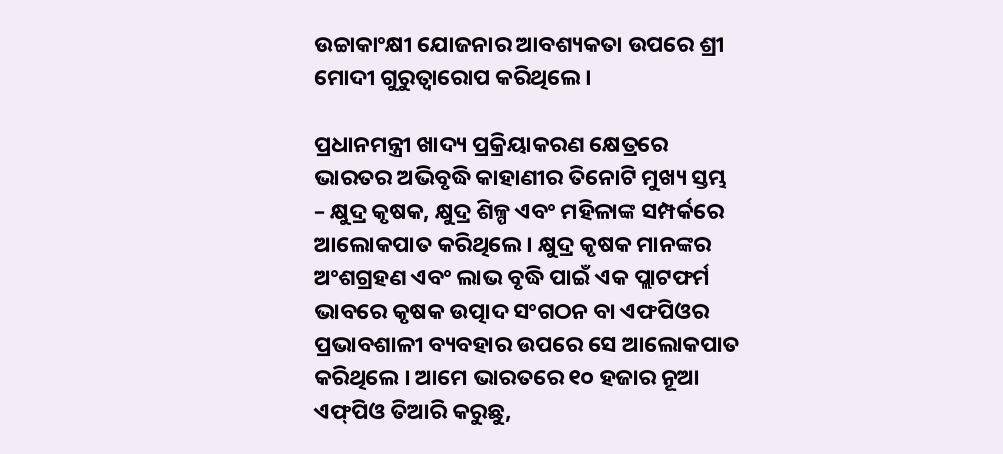ଉଚ୍ଚାକାଂକ୍ଷୀ ଯୋଜନାର ଆବଶ୍ୟକତା ଉପରେ ଶ୍ରୀ ମୋଦୀ ଗୁରୁତ୍ୱାରୋପ କରିଥିଲେ ।

ପ୍ରଧାନମନ୍ତ୍ରୀ ଖାଦ୍ୟ ପ୍ରକ୍ରିୟାକରଣ କ୍ଷେତ୍ରରେ ଭାରତର ଅଭିବୃଦ୍ଧି କାହାଣୀର ତିନୋଟି ମୁଖ୍ୟ ସ୍ତମ୍ଭ – କ୍ଷୁଦ୍ର କୃଷକ, କ୍ଷୁଦ୍ର ଶିଳ୍ପ ଏବଂ ମହିଳାଙ୍କ ସମ୍ପର୍କରେ ଆଲୋକପାତ କରିଥିଲେ । କ୍ଷୁଦ୍ର କୃଷକ ମାନଙ୍କର ଅଂଶଗ୍ରହଣ ଏବଂ ଲାଭ ବୃଦ୍ଧି ପାଇଁ ଏକ ପ୍ଲାଟଫର୍ମ ଭାବରେ କୃଷକ ଉତ୍ପାଦ ସଂଗଠନ ବା ଏଫପିଓର ପ୍ରଭାବଶାଳୀ ବ୍ୟବହାର ଉପରେ ସେ ଆଲୋକପାତ କରିଥିଲେ । ଆମେ ଭାରତରେ ୧୦ ହଜାର ନୂଆ ଏଫ୍‌ପିଓ ତିଆରି କରୁଛୁ,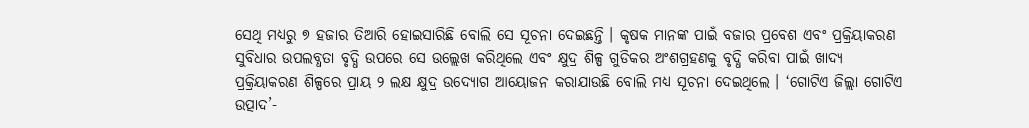ସେଥି ମଧ୍ୟରୁ ୭ ହଜାର ତିଆରି ହୋଇସାରିଛି ବୋଲି ସେ ସୂଚନା ଦେଇଛନ୍ତି । କୃଷକ ମାନଙ୍କ ପାଇଁ ବଜାର ପ୍ରବେଶ ଏବଂ ପ୍ରକ୍ରିୟାକରଣ ସୁବିଧାର ଉପଲବ୍ଧତା ବୃଦ୍ଧି ଉପରେ ସେ ଉଲ୍ଲେଖ କରିଥିଲେ ଏବଂ କ୍ଷୁଦ୍ର ଶିଳ୍ପ ଗୁଡିକର ଅଂଶଗ୍ରହଣକୁ ବୃଦ୍ଧି କରିବା ପାଇଁ ଖାଦ୍ୟ ପ୍ରକ୍ରିୟାକରଣ ଶିଳ୍ପରେ ପ୍ରାୟ ୨ ଲକ୍ଷ କ୍ଷୁଦ୍ର ଉଦ୍ୟୋଗ ଆୟୋଜନ କରାଯାଉଛି ବୋଲି ମଧ୍ୟ ସୂଚନା ଦେଇଥିଲେ । ‘ଗୋଟିଏ ଜିଲ୍ଲା ଗୋଟିଏ ଉତ୍ପାଦ’-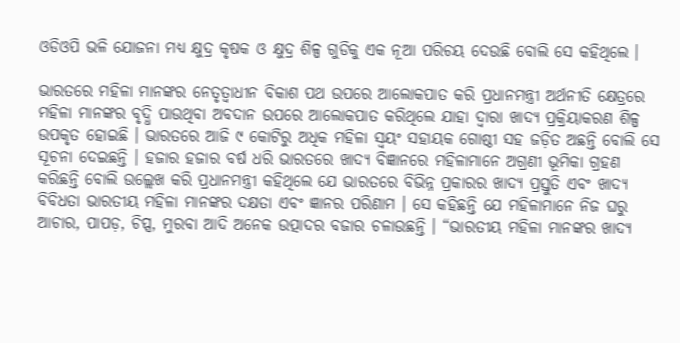ଓଡିଓପି ଭଳି ଯୋଜନା ମଧ୍ୟ କ୍ଷୁଦ୍ର କୃଷକ ଓ କ୍ଷୁଦ୍ର ଶିଳ୍ପ ଗୁଡିକୁ ଏକ ନୂଆ ପରିଚୟ ଦେଉଛି ବୋଲି ସେ କହିଥିଲେ ।

ଭାରତରେ ମହିଳା ମାନଙ୍କର ନେତୃତ୍ୱାଧୀନ ବିକାଶ ପଥ ଉପରେ ଆଲୋକପାତ କରି ପ୍ରଧାନମନ୍ତ୍ରୀ ଅର୍ଥନୀତି କ୍ଷେତ୍ରରେ ମହିଳା ମାନଙ୍କର ବୃଦ୍ଧି ପାଉଥିବା ଅବଦାନ ଉପରେ ଆଲୋକପାତ କରିଥିଲେ ଯାହା ଦ୍ୱାରା ଖାଦ୍ୟ ପ୍ରକ୍ରିୟାକରଣ ଶିଳ୍ପ ଉପକୃତ ହୋଇଛି । ଭାରତରେ ଆଜି ୯ କୋଟିରୁ ଅଧିକ ମହିଳା ସ୍ୱୟଂ ସହାୟକ ଗୋଷ୍ଠୀ ସହ ଜଡ଼ିତ ଅଛନ୍ତି ବୋଲି ସେ ସୂଚନା ଦେଇଛନ୍ତି । ହଜାର ହଜାର ବର୍ଷ ଧରି ଭାରତରେ ଖାଦ୍ୟ ବିଜ୍ଞାନରେ ମହିଳାମାନେ ଅଗ୍ରଣୀ ଭୂମିକା ଗ୍ରହଣ କରିଛନ୍ତି ବୋଲି ଉଲ୍ଲେଖ କରି ପ୍ରଧାନମନ୍ତ୍ରୀ କହିଥିଲେ ଯେ ଭାରତରେ ବିଭିନ୍ନ ପ୍ରକାରର ଖାଦ୍ୟ ପ୍ରସ୍ତୁତି ଏବଂ ଖାଦ୍ୟ ବିବିଧତା ଭାରତୀୟ ମହିଳା ମାନଙ୍କର ଦକ୍ଷତା ଏବଂ ଜ୍ଞାନର ପରିଣାମ । ସେ କହିଛନ୍ତି ଯେ ମହିଳାମାନେ ନିଜ ଘରୁ ଆଚାର, ପାପଡ଼, ଚିପ୍ସ, ମୁରବା ଆଦି ଅନେକ ଉତ୍ପାଦର ବଜାର ଚଳାଉଛନ୍ତି । “ଭାରତୀୟ ମହିଳା ମାନଙ୍କର ଖାଦ୍ୟ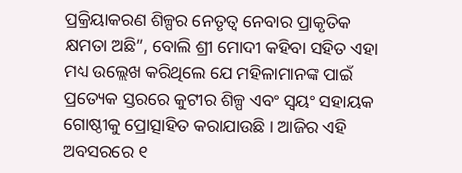ପ୍ରକ୍ରିୟାକରଣ ଶିଳ୍ପର ନେତୃତ୍ୱ ନେବାର ପ୍ରାକୃତିକ କ୍ଷମତା ଅଛି”, ବୋଲି ଶ୍ରୀ ମୋଦୀ କହିବା ସହିତ ଏହା ମଧ୍ୟ ଉଲ୍ଲେଖ କରିଥିଲେ ଯେ ମହିଳାମାନଙ୍କ ପାଇଁ ପ୍ରତ୍ୟେକ ସ୍ତରରେ କୁଟୀର ଶିଳ୍ପ ଏବଂ ସ୍ୱୟଂ ସହାୟକ ଗୋଷ୍ଠୀକୁ ପ୍ରୋତ୍ସାହିତ କରାଯାଉଛି । ଆଜିର ଏହି ଅବସରରେ ୧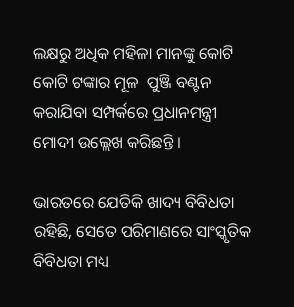ଲକ୍ଷରୁ ଅଧିକ ମହିଳା ମାନଙ୍କୁ କୋଟି କୋଟି ଟଙ୍କାର ମୂଳ  ପୁଞ୍ଜି ବଣ୍ଟନ କରାଯିବା ସମ୍ପର୍କରେ ପ୍ରଧାନମନ୍ତ୍ରୀ ମୋଦୀ ଉଲ୍ଲେଖ କରିଛନ୍ତି ।

ଭାରତରେ ଯେତିକି ଖାଦ୍ୟ ବିବିଧତା ରହିଛି, ସେତେ ପରିମାଣରେ ସାଂସ୍କୃତିକ ବିବିଧତା ମଧ୍ୟ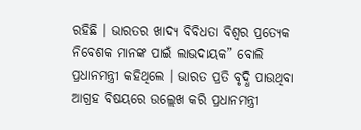ରହିଛି । ଭାରତର ଖାଦ୍ୟ ବିବିଧତା ବିଶ୍ୱର ପ୍ରତ୍ୟେକ ନିବେଶକ ମାନଙ୍କ ପାଇଁ ଲାଭଦାୟକ” ବୋଲି ପ୍ରଧାନମନ୍ତ୍ରୀ କହିଥିଲେ । ଭାରତ ପ୍ରତି ବୃଦ୍ଧି ପାଉଥିବା ଆଗ୍ରହ ବିଷୟରେ ଉଲ୍ଲେଖ କରି ପ୍ରଧାନମନ୍ତ୍ରୀ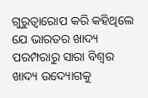ଗୁରୁତ୍ୱାରୋପ କରି କହିଥିଲେ ଯେ ଭାରତର ଖାଦ୍ୟ ପରମ୍ପରାରୁ ସାରା ବିଶ୍ୱର ଖାଦ୍ୟ ଉଦ୍ୟୋଗକୁ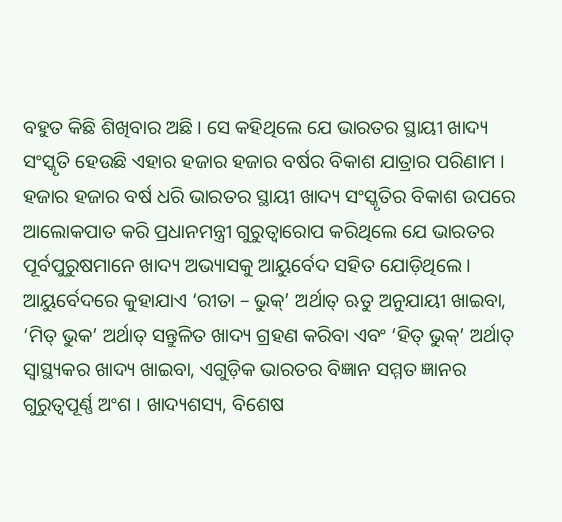ବହୁତ କିଛି ଶିଖିବାର ଅଛି । ସେ କହିଥିଲେ ଯେ ଭାରତର ସ୍ଥାୟୀ ଖାଦ୍ୟ ସଂସ୍କୃତି ହେଉଛି ଏହାର ହଜାର ହଜାର ବର୍ଷର ବିକାଶ ଯାତ୍ରାର ପରିଣାମ । ହଜାର ହଜାର ବର୍ଷ ଧରି ଭାରତର ସ୍ଥାୟୀ ଖାଦ୍ୟ ସଂସ୍କୃତିର ବିକାଶ ଉପରେ ଆଲୋକପାତ କରି ପ୍ରଧାନମନ୍ତ୍ରୀ ଗୁରୁତ୍ୱାରୋପ କରିଥିଲେ ଯେ ଭାରତର ପୂର୍ବପୁରୁଷମାନେ ଖାଦ୍ୟ ଅଭ୍ୟାସକୁ ଆୟୁର୍ବେଦ ସହିତ ଯୋଡ଼ିଥିଲେ । ଆୟୁର୍ବେଦରେ କୁହାଯାଏ ‘ରୀତା – ଭୁକ୍‌’ ଅର୍ଥାତ୍ ଋତୁ ଅନୁଯାୟୀ ଖାଇବା, ‘ମିତ୍ ଭୁକ’ ଅର୍ଥାତ୍ ସନ୍ତୁଳିତ ଖାଦ୍ୟ ଗ୍ରହଣ କରିବା ଏବଂ ‘ହିତ୍ ଭୁକ୍‌’ ଅର୍ଥାତ୍ ସ୍ୱାସ୍ଥ୍ୟକର ଖାଦ୍ୟ ଖାଇବା, ଏଗୁଡ଼ିକ ଭାରତର ବିଜ୍ଞାନ ସମ୍ମତ ଜ୍ଞାନର ଗୁରୁତ୍ୱପୂର୍ଣ୍ଣ ଅଂଶ । ଖାଦ୍ୟଶସ୍ୟ, ବିଶେଷ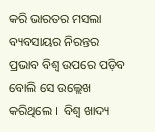କରି ଭାରତର ମସଲା ବ୍ୟବସାୟର ନିରନ୍ତର ପ୍ରଭାବ ବିଶ୍ୱ ଉପରେ ପଡ଼ିବ ବୋଲି ସେ ଉଲ୍ଲେଖ କରିଥିଲେ ।  ବିଶ୍ୱ ଖାଦ୍ୟ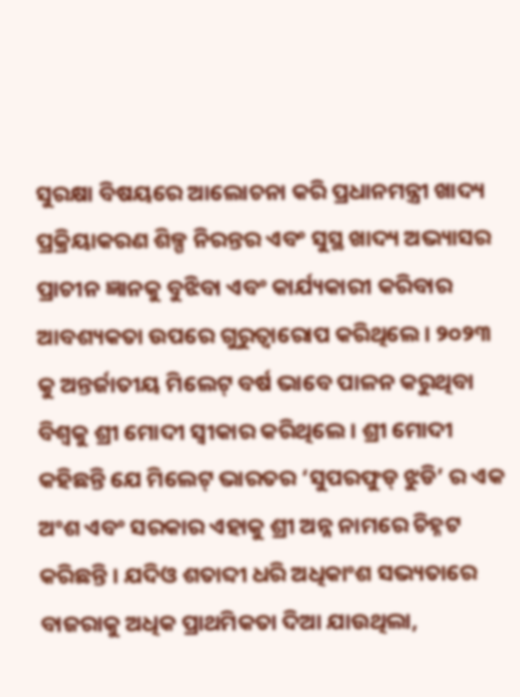ସୁରକ୍ଷା ବିଷୟରେ ଆଲୋଚନା କରି ପ୍ରଧାନମନ୍ତ୍ରୀ ଖାଦ୍ୟ ପ୍ରକ୍ରିୟାକରଣ ଶିଳ୍ପ ନିରନ୍ତର ଏବଂ ସୁସ୍ଥ ଖାଦ୍ୟ ଅଭ୍ୟାସର ପ୍ରାଚୀନ ଜ୍ଞାନକୁ ବୁଝିବା ଏବଂ କାର୍ଯ୍ୟକାରୀ କରିବାର ଆବଶ୍ୟକତା ଉପରେ ଗୁରୁତ୍ୱାରୋପ କରିଥିଲେ । ୨୦୨୩ କୁ ଅନ୍ତର୍ଜାତୀୟ ମିଲେଟ୍ ବର୍ଷ ଭାବେ ପାଳନ କରୁଥିବା ବିଶ୍ୱକୁ ଶ୍ରୀ ମୋଦୀ ସ୍ୱୀକାର କରିଥିଲେ । ଶ୍ରୀ ମୋଦୀ କହିଛନ୍ତି ଯେ ମିଲେଟ୍ ଭାରତର ‘ସୁପରଫୁଡ୍ ଝୁଡି’ ର ଏକ ଅଂଶ ଏବଂ ସରକାର ଏହାକୁ ଶ୍ରୀ ଅନ୍ନ ନାମରେ ଚିହ୍ନଟ କରିଛନ୍ତି । ଯଦିଓ ଶତାବ୍ଦୀ ଧରି ଅଧିକାଂଶ ସଭ୍ୟତାରେ ବାଜରାକୁ ଅଧିକ ପ୍ରାଥମିକତା ଦିଆ ଯାଉଥିଲା,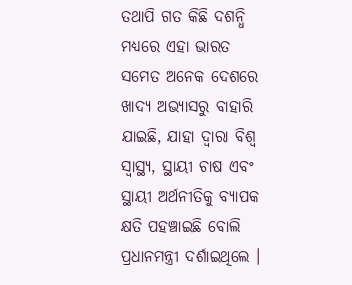ତଥାପି ଗତ କିଛି ଦଶନ୍ଧି ମଧ୍ୟରେ ଏହା ଭାରତ ସମେତ ଅନେକ ଦେଶରେ ଖାଦ୍ୟ ଅଭ୍ୟାସରୁ ବାହାରି ଯାଇଛି, ଯାହା ଦ୍ୱାରା ବିଶ୍ୱ ସ୍ୱାସ୍ଥ୍ୟ, ସ୍ଥାୟୀ ଚାଷ ଏବଂ ସ୍ଥାୟୀ ଅର୍ଥନୀତିକୁ ବ୍ୟାପକ କ୍ଷତି ପହଞ୍ଚାଇଛି ବୋଲି ପ୍ରଧାନମନ୍ତ୍ରୀ ଦର୍ଶାଇଥିଲେ ।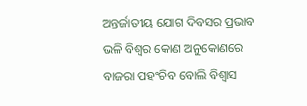ଅନ୍ତର୍ଜାତୀୟ ଯୋଗ ଦିବସର ପ୍ରଭାବ ଭଳି ବିଶ୍ୱର କୋଣ ଅନୁକୋଣରେ ବାଜରା ପହଂଚିବ ବୋଲି ବିଶ୍ୱାସ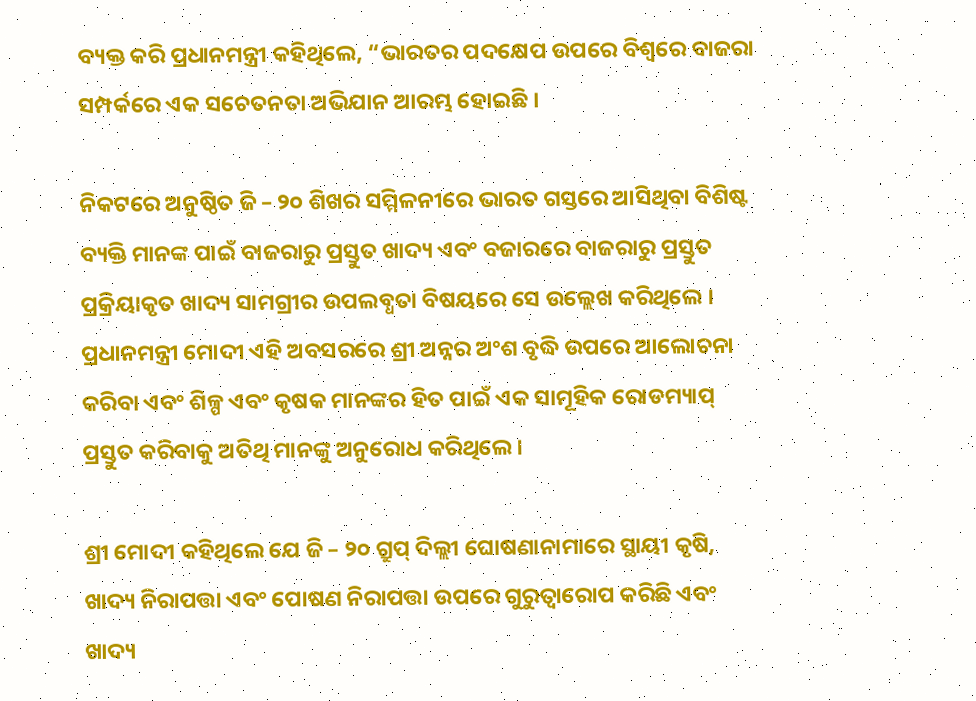ବ୍ୟକ୍ତ କରି ପ୍ରଧାନମନ୍ତ୍ରୀ କହିଥିଲେ, “ଭାରତର ପଦକ୍ଷେପ ଉପରେ ବିଶ୍ୱରେ ବାଜରା ସମ୍ପର୍କରେ ଏକ ସଚେତନତା ଅଭିଯାନ ଆରମ୍ଭ ହୋଇଛି ।

ନିକଟରେ ଅନୁଷ୍ଠିତ ଜି – ୨୦ ଶିଖର ସମ୍ମିଳନୀରେ ଭାରତ ଗସ୍ତରେ ଆସିଥିବା ବିଶିଷ୍ଟ ବ୍ୟକ୍ତି ମାନଙ୍କ ପାଇଁ ବାଜରାରୁ ପ୍ରସ୍ତୁତ ଖାଦ୍ୟ ଏବଂ ବଜାରରେ ବାଜରାରୁ ପ୍ରସ୍ତୁତ ପ୍ରକ୍ରିୟାକୃତ ଖାଦ୍ୟ ସାମଗ୍ରୀର ଉପଲବ୍ଧତା ବିଷୟରେ ସେ ଉଲ୍ଲେଖ କରିଥିଲେ । ପ୍ରଧାନମନ୍ତ୍ରୀ ମୋଦୀ ଏହି ଅବସରରେ ଶ୍ରୀ ଅନ୍ନର ଅଂଶ ବୃଦ୍ଧି ଉପରେ ଆଲୋଚନା କରିବା ଏବଂ ଶିଳ୍ପ ଏବଂ କୃଷକ ମାନଙ୍କର ହିତ ପାଇଁ ଏକ ସାମୂହିକ ରୋଡମ୍ୟାପ୍ ପ୍ରସ୍ତୁତ କରିବାକୁ ଅତିଥି ମାନଙ୍କୁ ଅନୁରୋଧ କରିଥିଲେ ।

ଶ୍ରୀ ମୋଦୀ କହିଥିଲେ ଯେ ଜି – ୨୦ ଗ୍ରୁପ୍ ଦିଲ୍ଲୀ ଘୋଷଣାନାମାରେ ସ୍ଥାୟୀ କୃଷି, ଖାଦ୍ୟ ନିରାପତ୍ତା ଏବଂ ପୋଷଣ ନିରାପତ୍ତା ଉପରେ ଗୁରୁତ୍ୱାରୋପ କରିଛି ଏବଂ ଖାଦ୍ୟ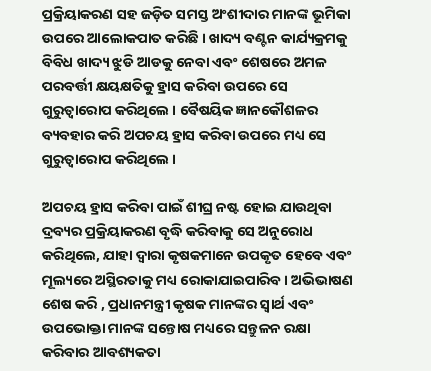ପ୍ରକ୍ରିୟାକରଣ ସହ ଜଡ଼ିତ ସମସ୍ତ ଅଂଶୀଦାର ମାନଙ୍କ ଭୂମିକା ଉପରେ ଆଲୋକପାତ କରିଛି । ଖାଦ୍ୟ ବଣ୍ଟନ କାର୍ଯ୍ୟକ୍ରମକୁ ବିବିଧ ଖାଦ୍ୟ ଝୁଡି ଆଡକୁ ନେବା ଏବଂ ଶେଷରେ ଅମଳ ପରବର୍ତ୍ତୀ କ୍ଷୟକ୍ଷତିକୁ ହ୍ରାସ କରିବା ଉପରେ ସେ ଗୁରୁତ୍ୱାରୋପ କରିଥିଲେ । ବୈଷୟିକ ଜ୍ଞାନକୌଶଳର ବ୍ୟବହାର କରି ଅପଚୟ ହ୍ରାସ କରିବା ଉପରେ ମଧ୍ୟ ସେ ଗୁରୁତ୍ୱାରୋପ କରିଥିଲେ ।

ଅପଚୟ ହ୍ରାସ କରିବା ପାଇଁ ଶୀଘ୍ର ନଷ୍ଟ ହୋଇ ଯାଉଥିବା ଦ୍ରବ୍ୟର ପ୍ରକ୍ରିୟାକରଣ ବୃଦ୍ଧି କରିବାକୁ ସେ ଅନୁରୋଧ କରିଥିଲେ, ଯାହା ଦ୍ୱାରା କୃଷକମାନେ ଉପକୃତ ହେବେ ଏବଂ ମୂଲ୍ୟରେ ଅସ୍ଥିରତାକୁ ମଧ୍ୟ ରୋକାଯାଇପାରିବ । ଅଭିଭାଷଣ ଶେଷ କରି , ପ୍ରଧାନମନ୍ତ୍ରୀ କୃଷକ ମାନଙ୍କର ସ୍ୱାର୍ଥ ଏବଂ ଉପଭୋକ୍ତା ମାନଙ୍କ ସନ୍ତୋଷ ମଧ୍ୟରେ ସନ୍ତୁଳନ ରକ୍ଷା କରିବାର ଆବଶ୍ୟକତା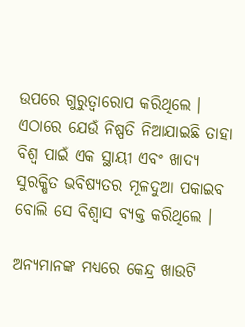ଉପରେ ଗୁରୁତ୍ୱାରୋପ କରିଥିଲେ । ଏଠାରେ ଯେଉଁ ନିଷ୍ପତି ନିଆଯାଇଛି ତାହା ବିଶ୍ୱ ପାଇଁ ଏକ ସ୍ଥାୟୀ ଏବଂ ଖାଦ୍ୟ ସୁରକ୍ଷିତ ଭବିଷ୍ୟତର ମୂଳଦୁଆ ପକାଇବ ବୋଲି ସେ ବିଶ୍ୱାସ ବ୍ୟକ୍ତ କରିଥିଲେ ।

ଅନ୍ୟମାନଙ୍କ ମଧ୍ୟରେ କେନ୍ଦ୍ର ଖାଉଟି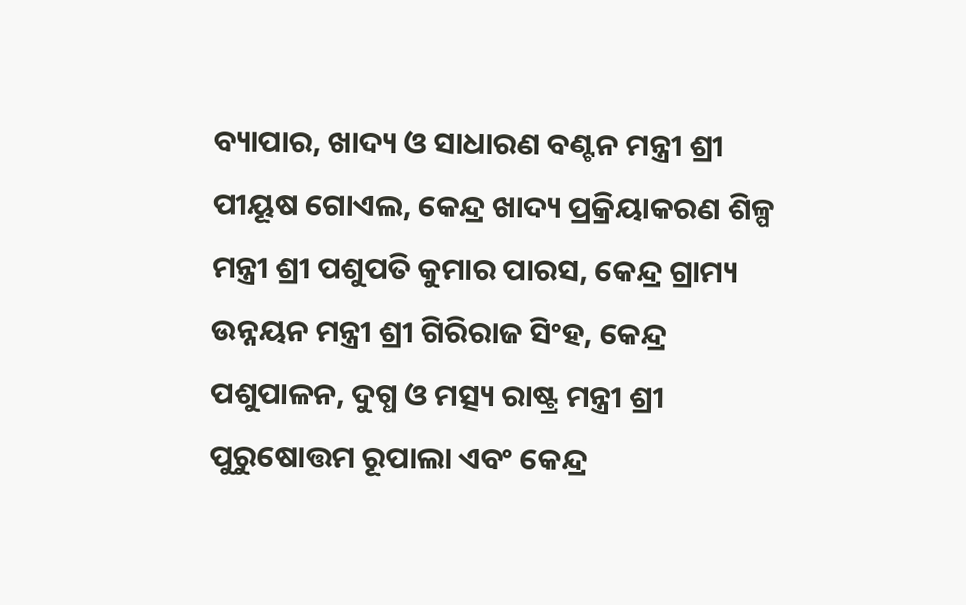ବ୍ୟାପାର, ଖାଦ୍ୟ ଓ ସାଧାରଣ ବଣ୍ଟନ ମନ୍ତ୍ରୀ ଶ୍ରୀ ପୀୟୂଷ ଗୋଏଲ, କେନ୍ଦ୍ର ଖାଦ୍ୟ ପ୍ରକ୍ରିୟାକରଣ ଶିଳ୍ପ ମନ୍ତ୍ରୀ ଶ୍ରୀ ପଶୁପତି କୁମାର ପାରସ, କେନ୍ଦ୍ର ଗ୍ରାମ୍ୟ ଉନ୍ନୟନ ମନ୍ତ୍ରୀ ଶ୍ରୀ ଗିରିରାଜ ସିଂହ, କେନ୍ଦ୍ର ପଶୁପାଳନ, ଦୁଗ୍ଧ ଓ ମତ୍ସ୍ୟ ରାଷ୍ଟ୍ର ମନ୍ତ୍ରୀ ଶ୍ରୀ ପୁରୁଷୋତ୍ତମ ରୂପାଲା ଏବଂ କେନ୍ଦ୍ର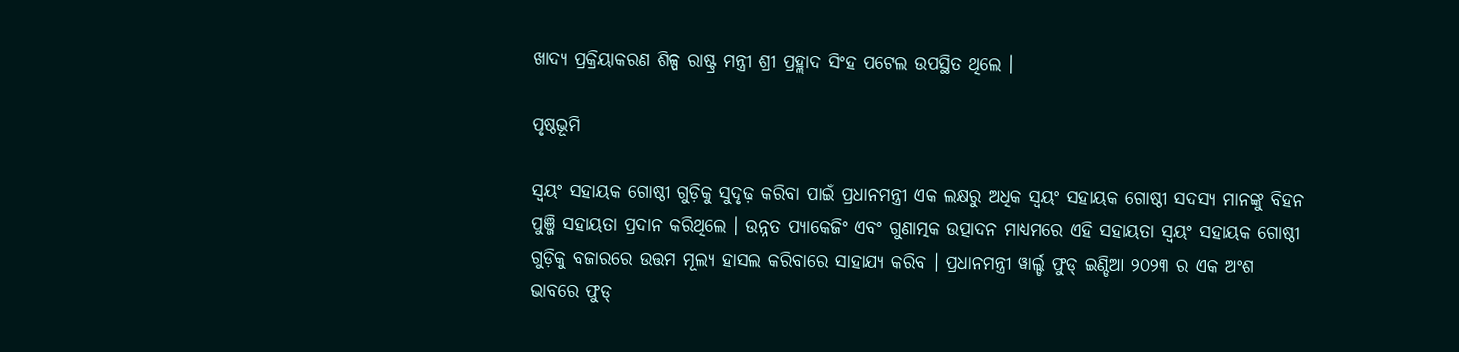ଖାଦ୍ୟ ପ୍ରକ୍ରିୟାକରଣ ଶିଳ୍ପ ରାଷ୍ଟ୍ର ମନ୍ତ୍ରୀ ଶ୍ରୀ ପ୍ରହ୍ଲାଦ ସିଂହ ପଟେଲ ଉପସ୍ଥିତ ଥିଲେ ।

ପୃଷ୍ଠଭୂମି

ସ୍ୱୟଂ ସହାୟକ ଗୋଷ୍ଠୀ ଗୁଡ଼ିକୁ ସୁଦୃଢ଼ କରିବା ପାଇଁ ପ୍ରଧାନମନ୍ତ୍ରୀ ଏକ ଲକ୍ଷରୁ ଅଧିକ ସ୍ୱୟଂ ସହାୟକ ଗୋଷ୍ଠୀ ସଦସ୍ୟ ମାନଙ୍କୁ ବିହନ ପୁଞ୍ଜି ସହାୟତା ପ୍ରଦାନ କରିଥିଲେ । ଉନ୍ନତ ପ୍ୟାକେଜିଂ ଏବଂ ଗୁଣାତ୍ମକ ଉତ୍ପାଦନ ମାଧ୍ୟମରେ ଏହି ସହାୟତା ସ୍ୱୟଂ ସହାୟକ ଗୋଷ୍ଠୀ ଗୁଡ଼ିକୁ ବଜାରରେ ଉତ୍ତମ ମୂଲ୍ୟ ହାସଲ କରିବାରେ ସାହାଯ୍ୟ କରିବ । ପ୍ରଧାନମନ୍ତ୍ରୀ ୱାର୍ଲ୍ଡ ଫୁଡ୍ ଇଣ୍ଡିଆ ୨୦୨୩ ର ଏକ ଅଂଶ ଭାବରେ ଫୁଡ୍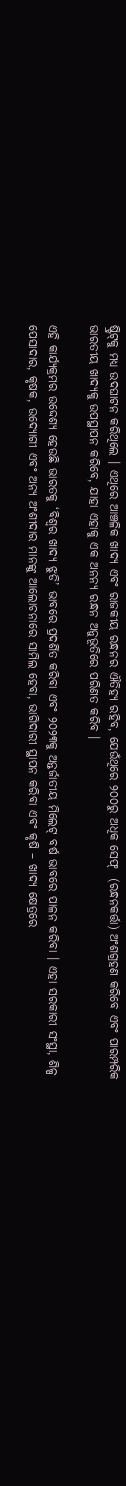ଷ୍ଟ୍ରିଟ୍‌କୁ ମଧ୍ୟ ଉଦଘାଟନ କରିଥିଲେ । ଏଥିରେ ଆଞ୍ଚଳିକ ଖାଦ୍ୟ ଏବଂ ରାଜକୀୟ ରନ୍ଧନର ଐତିହ୍ୟ ରହିବ, ଯେଉଁଥିରେ ୨୦୦ରୁ ଅଧିକ ସେଫ୍  (ରନ୍ଧନକର୍ତ୍ତା) ଅଂଶଗ୍ରହଣ କରିବେ ଏବଂ ପାରମ୍ପରିକ ଭାରତୀୟ ଖାଦ୍ୟକୁ ଉପସ୍ଥାପନ କରିବେ, ଯାହା ଏହାକୁ ଏକ ଅନନ୍ୟ ରନ୍ଧନ ଅନୁଭୂତିରେ ପରିଣତ କରିବ ।

ଏହି କାର୍ଯ୍ୟକ୍ରମର ଉଦ୍ଦେଶ୍ୟ ହେଉଛି ଭାରତକୁ ‘ବିଶ୍ୱର ଖାଦ୍ୟ ଝୁଡି’ ଭାବରେ ପ୍ରଦର୍ଶିତ କରିବା ଏବଂ ୨୦୨୩କୁ ଅନ୍ତର୍ଜାତୀୟ ମିଲେଟ୍ ବର୍ଷ ଭାବରେ ପାଳନ କରିବା । ଏହା ସରକାରୀ ସଂସ୍ଥା, ଶିଳ୍ପ ପେସାଦାର, କୃଷକ, ଉଦ୍ୟୋଗୀ ଏବଂ ଅନ୍ୟ ଅଂଶୀଦାର ମାନଙ୍କୁ ଆଲୋଚନାରେ ସାମିଲ ହେବା, ଭାଗିଦାରୀ ସ୍ଥାପନ କରିବା ଏବଂ କୃଷି – ଖାଦ୍ୟ କ୍ଷେତ୍ରରେ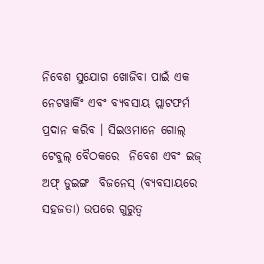ନିବେଶ ସୁଯୋଗ ଖୋଜିବା ପାଇଁ ଏକ ନେଟୱାର୍କିଂ ଏବଂ ବ୍ୟବସାୟ ପ୍ଲାଟଫର୍ମ ପ୍ରଦାନ କରିବ । ସିଇଓମାନେ ଗୋଲ୍ ଟେବୁଲ୍ ବୈଠକରେ  ନିବେଶ ଏବଂ ଇଜ୍ ଅଫ୍ ଡୁଇଙ୍ଗ  ବିଜନେସ୍ (ବ୍ୟବସାୟରେ ସହଜତା) ଉପରେ ଗୁରୁତ୍ୱ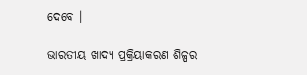ଦେବେ ।

ଭାରତୀୟ ଖାଦ୍ୟ ପ୍ରକ୍ରିୟାକରଣ ଶିଳ୍ପର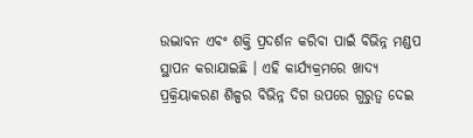ଉଦ୍ଭାବନ ଏବଂ ଶକ୍ତି ପ୍ରଦର୍ଶନ କରିବା ପାଇଁ ବିଭିନ୍ନ ମଣ୍ଡପ ସ୍ଥାପନ କରାଯାଇଛି । ଏହି କାର୍ଯ୍ୟକ୍ରମରେ ଖାଦ୍ୟ ପ୍ରକ୍ରିୟାକରଣ ଶିଳ୍ପର ବିଭିନ୍ନ ଦିଗ ଉପରେ ଗୁରୁତ୍ୱ ଦେଇ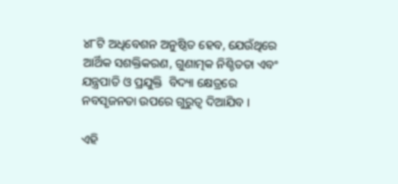୪୮ଟି ଅଧିବେଶନ ଅନୁଷ୍ଠିତ ହେବ, ଯେଉଁଥିରେ ଆର୍ଥିକ ସଶକ୍ତିକରଣ, ଗୁଣାତ୍ମକ ନିଶ୍ଚିତତା ଏବଂ ଯନ୍ତ୍ରପାତି ଓ ପ୍ରଯୁକ୍ତି  ବିଦ୍ୟା କ୍ଷେତ୍ରରେ ନବସୃଜନତା ଉପରେ ଗୁରୁତ୍ୱ ଦିଆଯିବ ।

ଏହି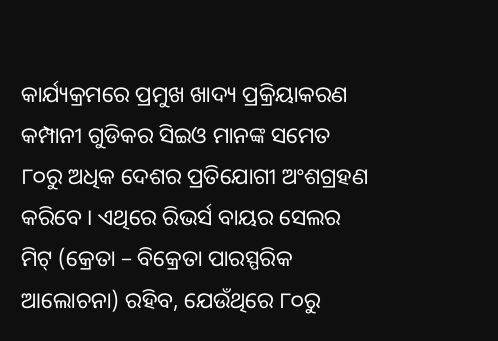କାର୍ଯ୍ୟକ୍ରମରେ ପ୍ରମୁଖ ଖାଦ୍ୟ ପ୍ରକ୍ରିୟାକରଣ କମ୍ପାନୀ ଗୁଡିକର ସିଇଓ ମାନଙ୍କ ସମେତ ୮୦ରୁ ଅଧିକ ଦେଶର ପ୍ରତିଯୋଗୀ ଅଂଶଗ୍ରହଣ କରିବେ । ଏଥିରେ ରିଭର୍ସ ବାୟର ସେଲର ମିଟ୍ (କ୍ରେତା – ବିକ୍ରେତା ପାରସ୍ପରିକ ଆଲୋଚନା) ରହିବ, ଯେଉଁଥିରେ ୮୦ରୁ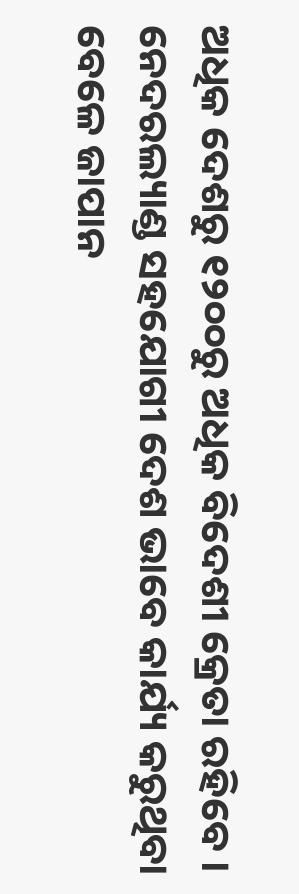ଅଧିକ ଦେଶରୁ ୧୨୦୦ରୁ ଅଧିକ ବିଦେଶୀ କ୍ରେତା ରହିବେ । ନେଦରଲ୍ୟାଣ୍ଡ ସହଯୋଗୀ ଦେଶ ଭାବେ କାର୍ଯ୍ୟ କରୁଥିବା ବେଳେ ଜାପାନ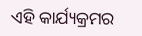ଏହି କାର୍ଯ୍ୟକ୍ରମର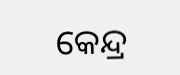କେନ୍ଦ୍ର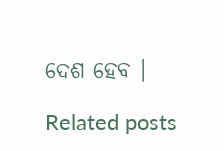ଦେଶ ହେବ ।

Related posts